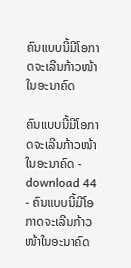ຄົນແບບນີ້ມີໂອກາດຈະເລີນກ້າວໜ້າໃນອະນາຄົດ

ຄົນແບບນີ້ມີໂອກາດຈະເລີນກ້າວໜ້າໃນອະນາຄົດ - download 44 - ຄົນແບບນີ້ມີໂອກາດຈະເລີນກ້າວໜ້າໃນອະນາຄົດ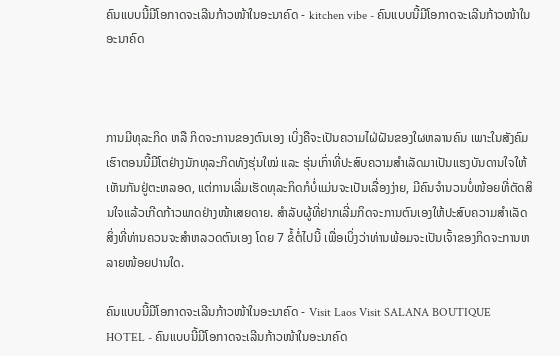ຄົນແບບນີ້ມີໂອກາດຈະເລີນກ້າວໜ້າໃນອະນາຄົດ - kitchen vibe - ຄົນແບບນີ້ມີໂອກາດຈະເລີນກ້າວໜ້າໃນອະນາຄົດ



ການມີທຸລະກິດ ຫລື ກິດຈະການຂອງຕົນເອງ ເບິ່ງຄືຈະເປັນຄວາມໄຝ່ຝັນຂອງໃຜຫລານຄົນ ເພາະໃນສັງຄົມເຮົາຕອນນີ້ມີໂຕຢ່າງນັກທຸລະກິດທັງຮຸ່ນໃໝ່ ແລະ ຮຸ່ນເກົ່າທີ່ປະສົບຄວາມສຳເລັດມາເປັນແຮງບັນດານໃຈໃຫ້ເຫັນກັນຢູ່ຕະຫລອດ, ແຕ່ການເລີ່ມເຮັດທຸລະກິດກໍບໍ່ແມ່ນຈະເປັນເລື່ອງງ່າຍ, ມີຄົນຈຳນວນບໍ່ໜ້ອຍທີ່ຕັດສິນໃຈແລ້ວເກີດກ້າວພາດຢ່າງໜ້າເສຍດາຍ. ສຳລັບຜູ້ທີ່ຢາກເລີ່ມກິດຈະການຕົນເອງໃຫ້ປະສົບຄວາມສຳເລັດ ສິ່ງທີ່ທ່ານຄວນຈະສຳຫລວດຕົນເອງ ໂດຍ 7 ຂໍ້ຕໍ່ໄປນີ້ ເພື່ອເບິ່ງວ່າທ່ານພ້ອມຈະເປັນເຈົ້າຂອງກິດຈະການຫລາຍໜ້ອຍປານໃດ.

ຄົນແບບນີ້ມີໂອກາດຈະເລີນກ້າວໜ້າໃນອະນາຄົດ - Visit Laos Visit SALANA BOUTIQUE HOTEL - ຄົນແບບນີ້ມີໂອກາດຈະເລີນກ້າວໜ້າໃນອະນາຄົດ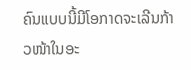ຄົນແບບນີ້ມີໂອກາດຈະເລີນກ້າວໜ້າໃນອະ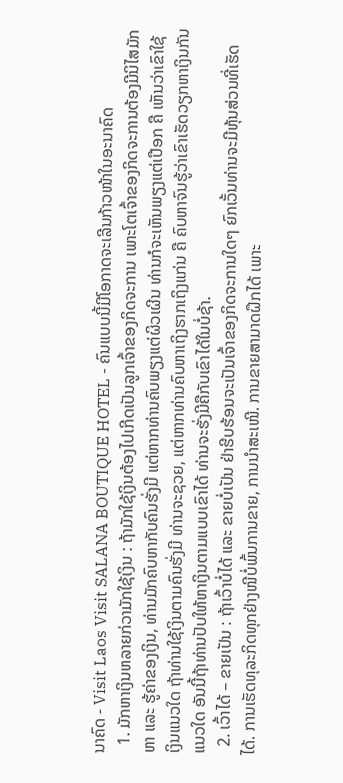ນາຄົດ - Visit Laos Visit SALANA BOUTIQUE HOTEL - ຄົນແບບນີ້ມີໂອກາດຈະເລີນກ້າວໜ້າໃນອະນາຄົດ
  1. ມັກຫາເງິນຫລາຍກ່ວາມັກໃຊ້ເງິນ : ຖ້າມັກໃຊ້ເງິນຕ້ອງໄປເກີດເປັນລູກເຈົ້າຂອງກິດຈະການ ເພາະໂຕເຈົ້າຂອງກິດຈະການຕ້ອງມີນິໄສມັກຫາ ແລະ ຮູ້ຄ່າຂອງເງິນ, ທ່ານມັກຄົບຫາກັບຄົນຮັ່ງມີ ແຕ່ຫາກທ່ານຄົບພຽງແຕ່ຜິວເຜີນ ທ່ານກໍຈະເຫັນພຽງແຕ່ເປືອກ ຄື ເຫັນວ່າເຂົາໃຊ້ເງິນແນວໃດ ຖ້າທ່ານໃຊ້ເງິນຕາມຄົນຮັ່ງມີ ທ່ານຈະຊວຍ, ແຕ່ຫາກທ່ານຄົບຫາເຖິງຮາກເຖິງແກ່ນ ຄື ຄົບຫາຈົນຮູ້ວ່າເຂົາເຮັດວຽກຫາເງິນກັນແນວໃດ ອັນນີ້ຖ້າທ່ານປັບໃຫ້ຫາເງິນຕາມແບບເຂົາໄດ້ ທ່ານຈະຮັ່ງມີຄືກັບເຂົາໄດ້ໃນບໍ່ຊ້າ.
  2. ເວົ້າໄດ້ – ຂາຍເປັນ : ຖ້າເວົ້າບໍ່ໄດ້ ແລະ ຂາຍບໍ່ເປັນ ຢ່າຮີບຮ້ອນຈະເປັນເຈົ້າຂອງກິດຈະການໃດໆ ຍົກເວັ້ນທ່ານຈະມີຫຸ້ນສ່ວນທີ່ເຮັດໄດ້. ການເຮັດທຸລະກິດທຸກຢ່າງໜີບໍ່ພົ້ນການຂາຍ, ການນຳສະເໜີ. ການຂາຍສາມາດຝຶກໄດ້ ເພາະ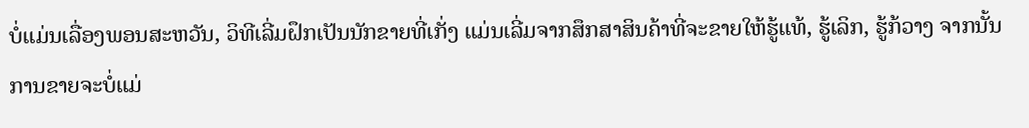ບໍ່ແມ່ນເລື່ອງພອນສະຫວັນ, ວິທີເລີ່ມຝຶກເປັນນັກຂາຍທີ່ເກັ່ງ ແມ່ນເລີ່ມຈາກສຶກສາສິນຄ້າທີ່ຈະຂາຍໃຫ້ຮູ້ແທ້, ຮູ້ເລິກ, ຮູ້ກ້ວາງ ຈາກນັ້ນການຂາຍຈະບໍ່ແມ່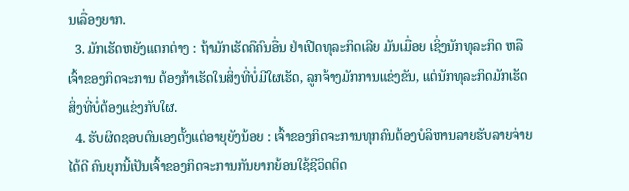ນເລື່ອງຍາກ.
  3. ມັກເຮັດຫຍັງແຕກຕ່າງ : ຖ້າມັກເຮັດຄືຄົນອື່ນ ຢ່າເປີດທຸລະກິດເລີຍ ມັນເມື່ອຍ ເຊິ່ງນັກທຸລະກິດ ຫລື ເຈົ້າຂອງກິດຈະການ ຕ້ອງກ້າເຮັດໃນສິ່ງທີ່ບໍ່ມີໃຜເຮັດ, ລູກຈ້າງມັກການແຂ່ງຂັນ, ແຕ່ນັກທຸລະກິດມັກເຮັດສິ່ງທີ່ບໍ່ຕ້ອງແຂ່ງກັບໃຜ.
  4. ຮັບຜິດຊອບຕົນເອງຕັ້ງແຕ່ອາຍຸຍັງນ້ອຍ : ເຈົ້າຂອງກິດຈະການທຸກຄົນຕ້ອງບໍລິຫານລາຍຮັບລາຍຈ່າຍໄດ້ດີ ຄົນຍຸກນີ້ເປັນເຈົ້າຂອງກິດຈະການກັນຍາກຍ້ອນໃຊ້ຊີວິດຕິດ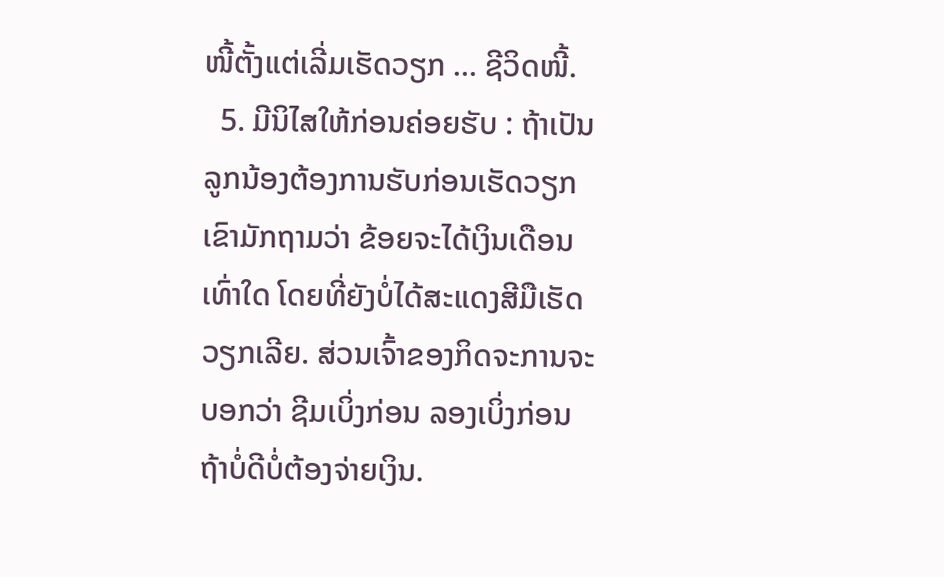ໜີ້ຕັ້ງແຕ່ເລີ່ມເຮັດວຽກ … ຊີວິດໜີ້.
  5. ມີນິໄສໃຫ້ກ່ອນຄ່ອຍຮັບ : ຖ້າເປັນລູກນ້ອງຕ້ອງການຮັບກ່ອນເຮັດວຽກ ເຂົາມັກຖາມວ່າ ຂ້ອຍຈະໄດ້ເງິນເດືອນເທົ່າໃດ ໂດຍທີ່ຍັງບໍ່ໄດ້ສະແດງສີມືເຮັດວຽກເລີຍ. ສ່ວນເຈົ້າຂອງກິດຈະການຈະບອກວ່າ ຊີມເບິ່ງກ່ອນ ລອງເບິ່ງກ່ອນ ຖ້າບໍ່ດີບໍ່ຕ້ອງຈ່າຍເງິນ.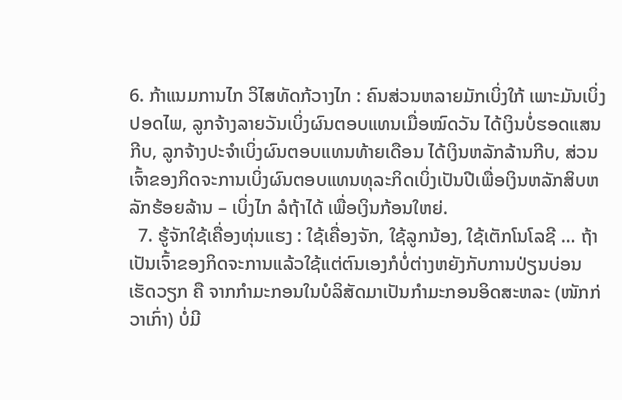6. ກ້າແນມການໄກ ວິໄສທັດກ້ວາງໄກ : ຄົນສ່ວນຫລາຍມັກເບິ່ງໃກ້ ເພາະມັນເບິ່ງປອດໄພ, ລູກຈ້າງລາຍວັນເບິ່ງຜົນຕອບແທນເມື່ອໝົດວັນ ໄດ້ເງິນບໍ່ຮອດແສນກີບ, ລູກຈ້າງປະຈຳເບິ່ງຜົນຕອບແທນທ້າຍເດືອນ ໄດ້ເງິນຫລັກລ້ານກີບ, ສ່ວນເຈົ້າຂອງກິດຈະການເບິ່ງຜົນຕອບແທນທຸລະກິດເບິ່ງເປັນປີເພື່ອເງິນຫລັກສິບຫລັກຮ້ອຍລ້ານ – ເບິ່ງໄກ ລໍຖ້າໄດ້ ເພື່ອເງິນກ້ອນໃຫຍ່.
  7. ຮູ້ຈັກໃຊ້ເຄື່ອງທຸ່ນແຮງ : ໃຊ້ເຄື່ອງຈັກ, ໃຊ້ລູກນ້ອງ, ໃຊ້ເຕັກໂນໂລຊີ … ຖ້າເປັນເຈົ້າຂອງກິດຈະການແລ້ວໃຊ້ແຕ່ຕົນເອງກໍບໍ່ຕ່າງຫຍັງກັບການປ່ຽນບ່ອນເຮັດວຽກ ຄື ຈາກກຳມະກອນໃນບໍລິສັດມາເປັນກຳມະກອນອິດສະຫລະ (ໜັກກ່ວາເກົ່າ) ບໍ່ມີ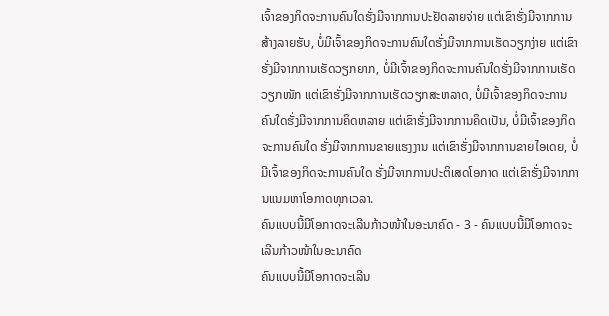ເຈົ້າຂອງກິດຈະການຄົນໃດຮັ່ງມີຈາກການປະຢັດລາຍຈ່າຍ ແຕ່ເຂົາຮັ່ງມີຈາກການສ້າງລາຍຮັບ, ບໍ່ມີເຈົ້າຂອງກິດຈະການຄົນໃດຮັ່ງມີຈາກການເຮັດວຽກງ່າຍ ແຕ່ເຂົາຮັ່ງມີຈາກການເຮັດວຽກຍາກ, ບໍ່ມີເຈົ້າຂອງກິດຈະການຄົນໃດຮັ່ງມີຈາກການເຮັດວຽກໜັກ ແຕ່ເຂົາຮັ່ງມີຈາກການເຮັດວຽກສະຫລາດ, ບໍ່ມີເຈົ້າຂອງກິດຈະການຄົນໃດຮັ່ງມີຈາກການຄິດຫລາຍ ແຕ່ເຂົາຮັ່ງມີຈາກການຄິດເປັນ, ບໍ່ມີເຈົ້າຂອງກິດຈະການຄົນໃດ ຮັ່ງມີຈາກການຂາຍແຮງງານ ແຕ່ເຂົາຮັ່ງມີຈາກການຂາຍໄອເດຍ, ບໍ່ມີເຈົ້າຂອງກິດຈະການຄົນໃດ ຮັ່ງມີຈາກການປະຕິເສດໂອກາດ ແຕ່ເຂົາຮັ່ງມີຈາກການແນມຫາໂອກາດທຸກເວລາ.
ຄົນແບບນີ້ມີໂອກາດຈະເລີນກ້າວໜ້າໃນອະນາຄົດ - 3 - ຄົນແບບນີ້ມີໂອກາດຈະເລີນກ້າວໜ້າໃນອະນາຄົດ
ຄົນແບບນີ້ມີໂອກາດຈະເລີນ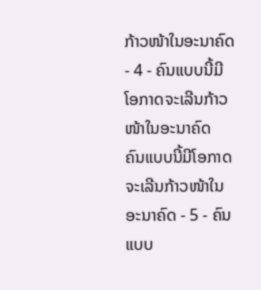ກ້າວໜ້າໃນອະນາຄົດ - 4 - ຄົນແບບນີ້ມີໂອກາດຈະເລີນກ້າວໜ້າໃນອະນາຄົດ
ຄົນແບບນີ້ມີໂອກາດຈະເລີນກ້າວໜ້າໃນອະນາຄົດ - 5 - ຄົນແບບ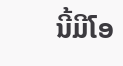ນີ້ມີໂອ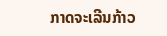ກາດຈະເລີນກ້າວ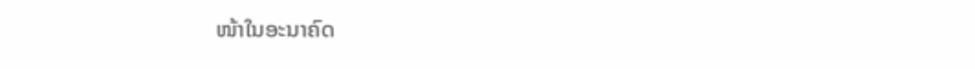ໜ້າໃນອະນາຄົດ